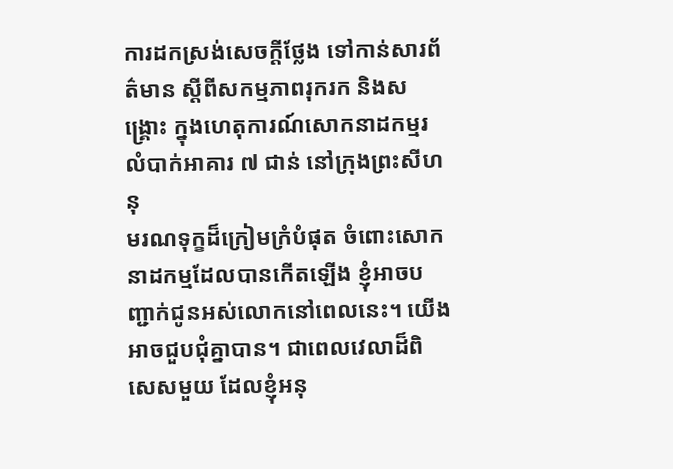ការដកស្រង់សេចក្តីថ្លែង ទៅកាន់សារព័ត៌មាន ស្តីពីសកម្មភាពរុករក និងសង្រ្គោះ ក្នុងហេតុការណ៍សោកនាដកម្មរលំបាក់អាគារ ៧ ជាន់ នៅក្រុងព្រះសីហនុ
មរណទុក្ខដ៏ក្រៀមក្រំបំផុត ចំពោះសោកនាដកម្មដែលបានកើតឡើង ខ្ញុំអាចបញ្ជាក់ជូនអស់លោកនៅពេលនេះ។ យើងអាចជួបជុំគ្នាបាន។ ជាពេលវេលាដ៏ពិសេសមួយ ដែលខ្ញុំអនុ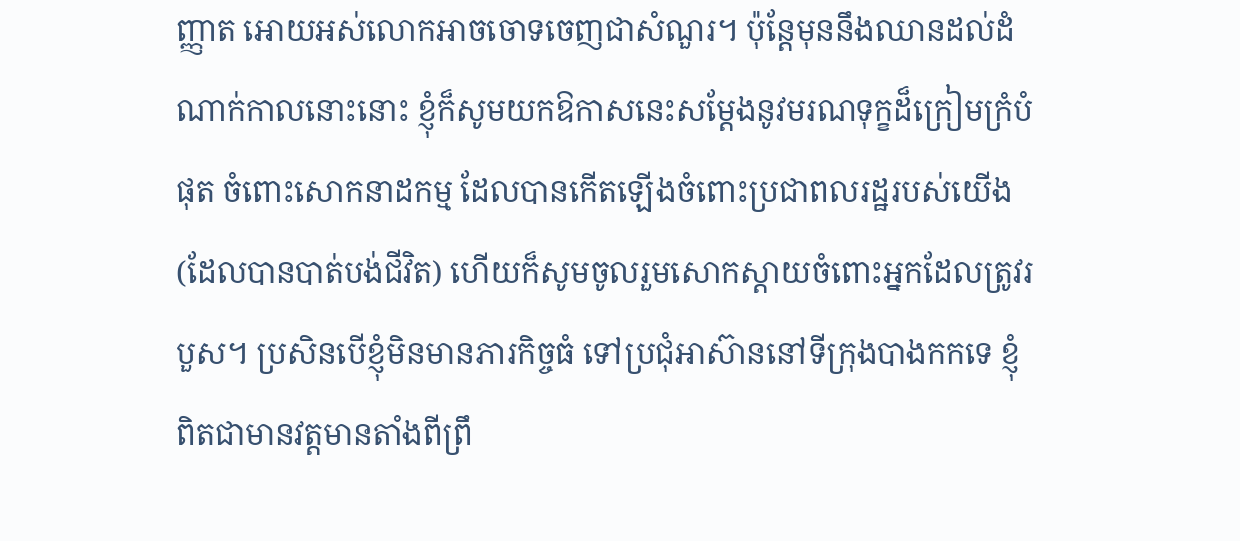ញ្ញាត អោយអស់លោកអាចចោទចេញជាសំណួរ។ ប៉ុន្តែមុននឹងឈានដល់ដំណាក់កាលនោះនោះ ខ្ញុំក៏សូមយកឱកាសនេះសម្តែងនូវមរណទុក្ខដ៏ក្រៀមក្រំបំផុត ចំពោះសោកនាដកម្ម ដែលបានកើតឡើងចំពោះប្រជាពលរដ្ឋរបស់យើង(ដែលបានបាត់បង់ជីវិត) ហើយក៏សូមចូលរួមសោកស្តាយចំពោះអ្នកដែលត្រូវរបួស។ ប្រសិនបើខ្ញុំមិនមានភារកិច្ចធំ ទៅប្រជុំអាស៊ាននៅទីក្រុងបាងកកទេ ខ្ញុំពិតជាមានវត្តមានតាំងពីព្រឹ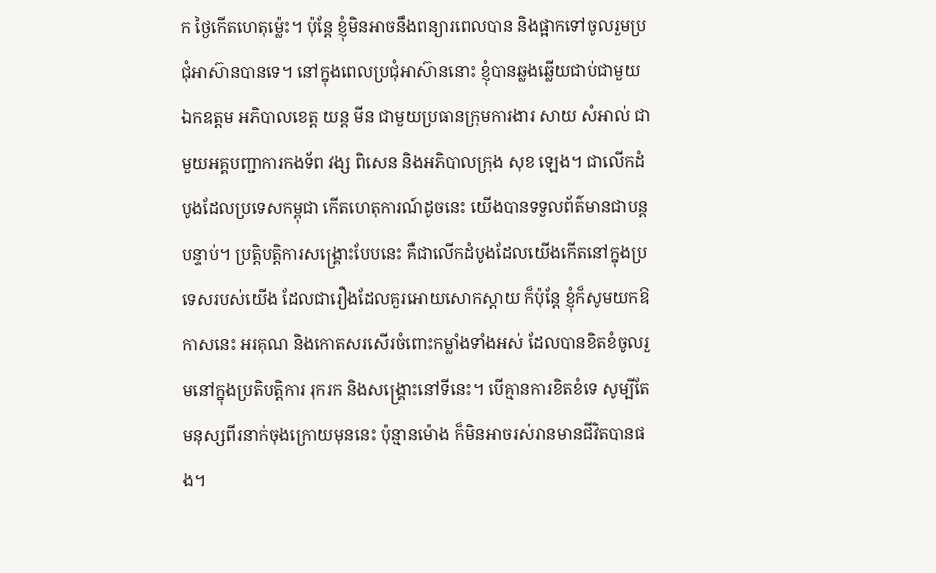ក ថ្ងៃកើតហេតុម្ល៉េះ។ ប៉ុន្តែ ខ្ញុំមិនអាចនឹងពន្យារពេលបាន និងផ្អាកទៅចូលរួមប្រជុំអាស៊ានបានទេ។ នៅក្នុងពេលប្រជុំអាស៊ាននោះ ខ្ញុំបានឆ្លងឆ្លើយជាប់ជាមួយ ឯកឧត្តម អភិបាលខេត្ត យន្ត មីន ជាមួយប្រធានក្រុមការងារ សាយ សំអាល់ ជាមួយអគ្គបញ្ជាការកងទ័ព វង្ស ពិសេន និងអភិបាលក្រុង សុខ ឡេង។ ជាលើកដំបូងដែលប្រទេសកម្ពុជា កើតហេតុការណ៍ដូចនេះ យើងបានទទួលព័ត៌មានជាបន្តបន្ទាប់។ ប្រត្តិបត្តិការសង្គ្រោះបែបនេះ គឺជាលើកដំបូងដែលយើងកើតនៅក្នុងប្រទេសរបស់យើង ដែលជារឿងដែលគួរអោយសោកស្តាយ ក៏ប៉ុន្តែ ខ្ញុំក៏សូមយកឱកាសនេះ អរគុណ និងកោតសរសើរចំពោះកម្លាំងទាំងអស់ ដែលបានខិតខំចូលរួមនៅក្នុងប្រតិបត្តិការ រុករក និងសង្គ្រោះនៅទីនេះ។ បើគ្មានការខិតខំទេ សូម្បីតែមនុស្សពីរនាក់ចុងក្រោយមុននេះ ប៉ុន្មានម៉ោង ក៏មិនអាចរស់រានមានជីវិតបានផង។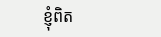ខ្ញុំពិត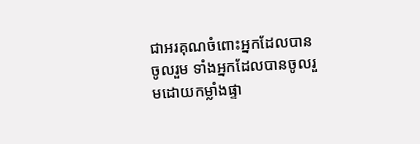ជាអរគុណចំពោះអ្នកដែលបានចូលរួម ទាំងអ្នកដែលបានចូលរួមដោយកម្លាំងផ្ទា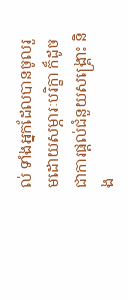ល់ ទាំងអ្នកដែលបានចូលរួមដោយសម្ភារៈបរិក្ខា ក៏ដូចជាការផ្តល់ជំនួយសង្គ្រោះ និង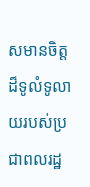សមានចិត្តដ៏ទូលំទូលាយរបស់ប្រជាពលរដ្ឋ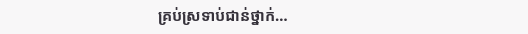គ្រប់ស្រទាប់ជាន់ថ្នាក់…